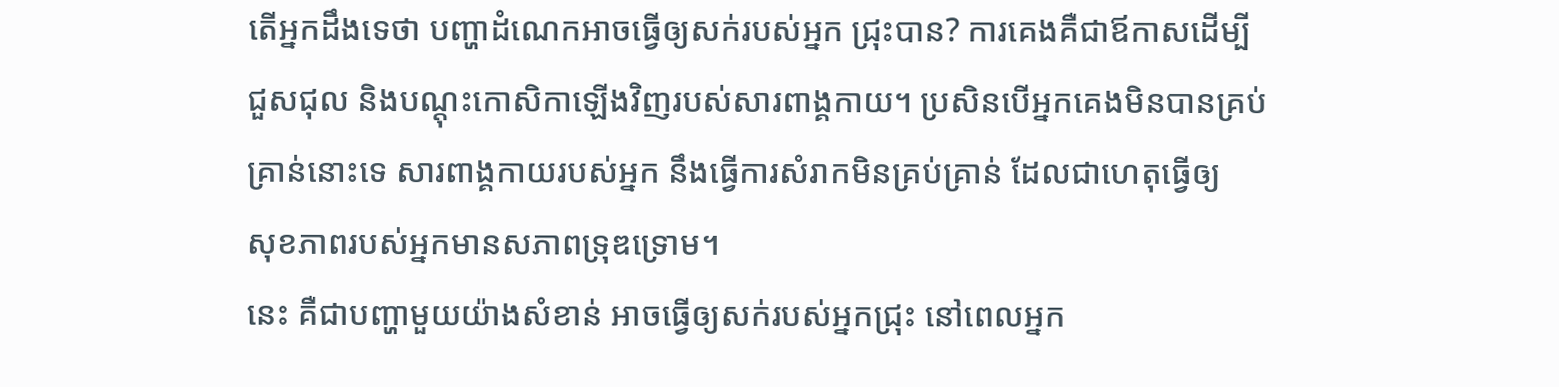តើអ្នកដឹងទេថា បញ្ហាដំណេកអាចធ្វើឲ្យសក់របស់អ្នក ជ្រុះបាន? ការគេងគឺជាឪកាសដើម្បី
ជួសជុល និងបណ្តុះកោសិកាឡើងវិញរបស់សារពាង្គកាយ។ ប្រសិនបើអ្នកគេងមិនបានគ្រប់
គ្រាន់នោះទេ សារពាង្គកាយរបស់អ្នក នឹងធ្វើការសំរាកមិនគ្រប់គ្រាន់ ដែលជាហេតុធ្វើឲ្យ
សុខភាពរបស់អ្នកមានសភាពទ្រុឌទ្រោម។
នេះ គឺជាបញ្ហាមួយយ៉ាងសំខាន់ អាចធ្វើឲ្យសក់របស់អ្នកជ្រុះ នៅពេលអ្នក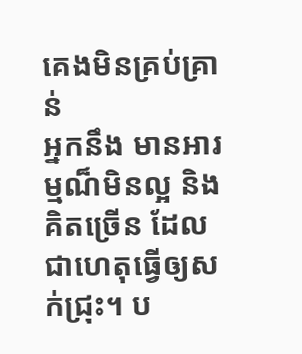គេងមិនគ្រប់គ្រាន់
អ្នកនឹង មានអារម្មណ៏មិនល្អ និង គិតច្រើន ដែលជាហេតុធ្វើឲ្យសក់ជ្រុះ។ ប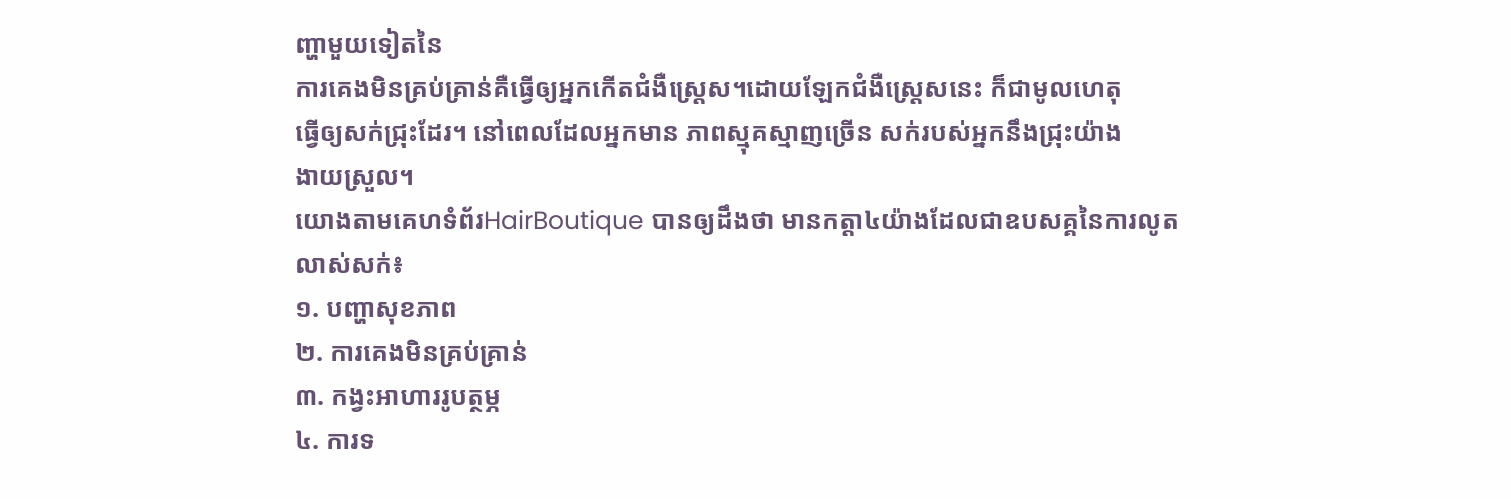ញ្ហាមួយទៀតនៃ
ការគេងមិនគ្រប់គ្រាន់គឺធ្វើឲ្យអ្នកកើតជំងឺស្រ្តេស។ដោយឡែកជំងឺស្ត្រេសនេះ ក៏ជាមូលហេតុ
ធ្វើឲ្យសក់ជ្រុះដែរ។ នៅពេលដែលអ្នកមាន ភាពស្មុគស្មាញច្រើន សក់របស់អ្នកនឹងជ្រុះយ៉ាង
ងាយស្រួល។
យោងតាមគេហទំព័រHairBoutique បានឲ្យដឹងថា មានកត្តា៤យ៉ាងដែលជាឧបសគ្គនៃការលូត
លាស់សក់៖
១. បញ្ហាសុខភាព
២. ការគេងមិនគ្រប់គ្រាន់
៣. កង្វះអាហាររូបត្ថម្ភ
៤. ការទ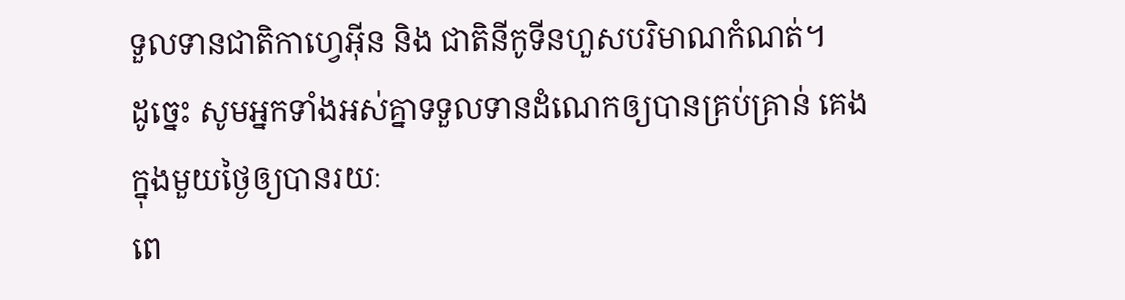ទួលទានជាតិកាហ្វេអ៊ីន និង ជាតិនីកូទីនហួសបរិមាណកំណត់។
ដូច្នេះ សូមអ្នកទាំងអស់គ្នាទទួលទានដំណេកឲ្យបានគ្រប់គ្រាន់ គេងក្នុងមួយថ្ងៃឲ្យបានរយៈ
ពេ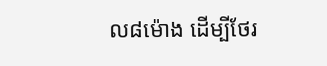ល៨ម៉ោង ដើម្បីថែរ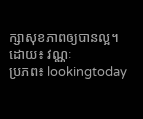ក្សាសុខភាពឲ្យបានល្អ។
ដោយ៖ វណ្ណៈ
ប្រភព៖ lookingtoday